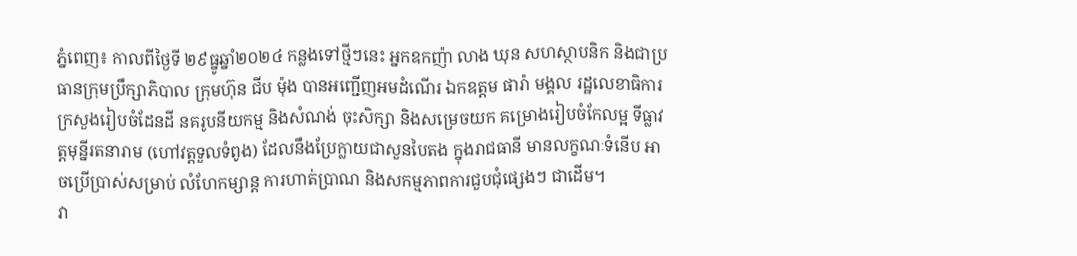ភ្នំពេញ៖ កាលពីថ្ងៃទី ២៩ធ្នូឆ្នាំ២០២៤ កន្លងទៅថ្មីៗនេះ អ្នកឧកញ៉ា លាង ឃុន សហស្ថាបនិក និងជាប្រធានក្រុមប្រឹក្សាភិបាល ក្រុមហ៊ុន ជីប ម៉ុង បានអញ្ជើញអមដំណើរ ឯកឧត្តម ផារ៉ា មង្គល រដ្ឋលេខាធិការក្រសួងរៀបចំដែនដី នគរូបនីយកម្ម និងសំណង់ ចុះសិក្សា និងសម្រេចយក គម្រោងរៀបចំកែលម្អ ទីធ្លាវត្តមុន្នីរតនារាម (ហៅវត្តទួលទំពូង) ដែលនឹងប្រែក្លាយជាសួនបៃតង ក្នុងរាជធានី មានលក្ខណៈទំនើប អាចប្រើប្រាស់សម្រាប់ លំហែកម្សាន្ត ការហាត់ប្រាណ និងសកម្មភាពការជួបជុំផ្សេងៗ ជាដើម។
វា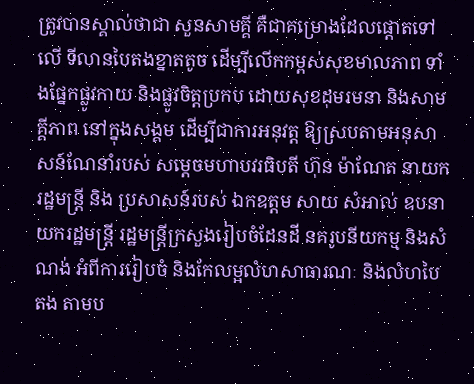ត្រូវបានស្គាល់ថាជា សួនសាមគ្គី គឺជាគម្រោងដែលផ្តោតទៅលើ ទីលានបៃតងខ្នាតតូច ដើម្បីលើកកម្ពស់សុខមាលភាព ទាំងផ្នែកផ្លូវកាយ និងផ្លូវចិត្តប្រកប ដោយសុខដុមរមនា និងសាមគ្គីភាព នៅក្នុងសង្គម ដើម្បីជាការអនុវត្ត ឱ្យស្របតាមអនុសាសន៍ណែនាំរបស់ សម្តេចមហាបវរធិបតី ហ៊ុន ម៉ាណែត នាយករដ្ឋមន្ត្រី និង ប្រសាសន៍របស់ ឯកឧត្តម សាយ សំអាល់ ឧបនាយករដ្ឋមន្ត្រី រដ្ឋមន្ត្រីក្រសួងរៀបចំដែនដី នគរូបនីយកម្ម និងសំណង់ អំពីការរៀបចំ និងកែលម្អលំហសាធារណៈ និងលំហបៃតង តាមប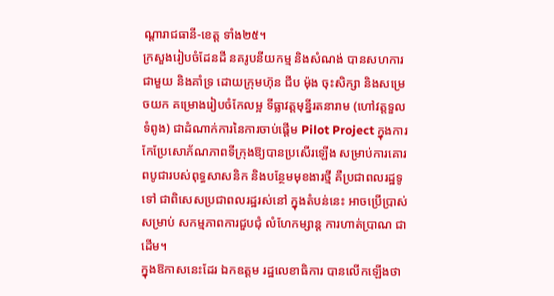ណ្តារាជធានី-ខេត្ត ទាំង២៥។
ក្រសួងរៀបចំដែនដី នគរូបនីយកម្ម និងសំណង់ បានសហការជាមួយ និងគាំទ្រ ដោយក្រុមហ៊ុន ជីប ម៉ុង ចុះសិក្សា និងសម្រេចយក គម្រោងរៀបចំកែលម្អ ទីធ្លាវត្តមុន្នីរតនារាម (ហៅវត្តទួលទំពូង) ជាដំណាក់ការនៃការចាប់ផ្តើម Pilot Project ក្នុងការកែប្រែសោភ័ណភាពទីក្រុងឱ្យបានប្រសើរឡើង សម្រាប់ការគោរពបូជារបស់ពុទ្ធសាសនិក និងបន្ថែមមុខងារថ្មី គឺប្រជាពលរដ្ឋទូទៅ ជាពិសេសប្រជាពលរដ្ឋរស់នៅ ក្នុងតំបន់នេះ អាចប្រើប្រាស់សម្រាប់ សកម្មភាពការជួបជុំ លំហែកម្សាន្ត ការហាត់ប្រាណ ជាដើម។
ក្នុងឱកាសនេះដែរ ឯកឧត្តម រដ្ឋលេខាធិការ បានលើកឡើងថា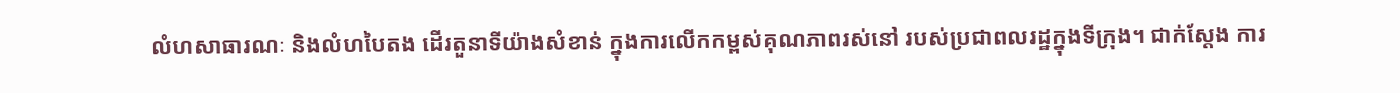លំហសាធារណៈ និងលំហបៃតង ដើរតួនាទីយ៉ាងសំខាន់ ក្នុងការលើកកម្ពស់គុណភាពរស់នៅ របស់ប្រជាពលរដ្ឋក្នុងទីក្រុង។ ជាក់ស្តែង ការ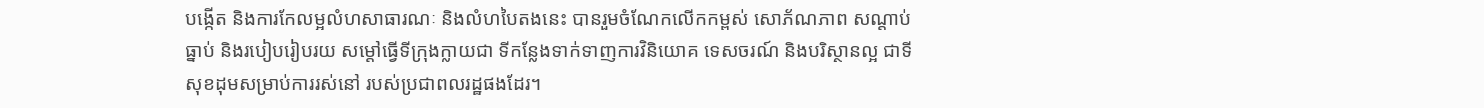បង្កើត និងការកែលម្អលំហសាធារណៈ និងលំហបៃតងនេះ បានរួមចំណែកលើកកម្ពស់ សោភ័ណភាព សណ្តាប់ធ្នាប់ និងរបៀបរៀបរយ សម្តៅធ្វើទីក្រុងក្លាយជា ទីកន្លែងទាក់ទាញការវិនិយោគ ទេសចរណ៍ និងបរិស្ថានល្អ ជាទីសុខដុមសម្រាប់ការរស់នៅ របស់ប្រជាពលរដ្ឋផងដែរ។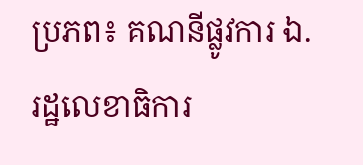ប្រភព៖ គណនីផ្លូវការ ឯ. រដ្ឋលេខាធិការ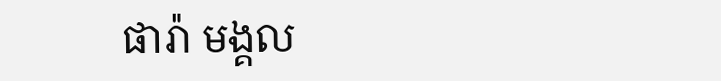ផារ៉ា មង្គល